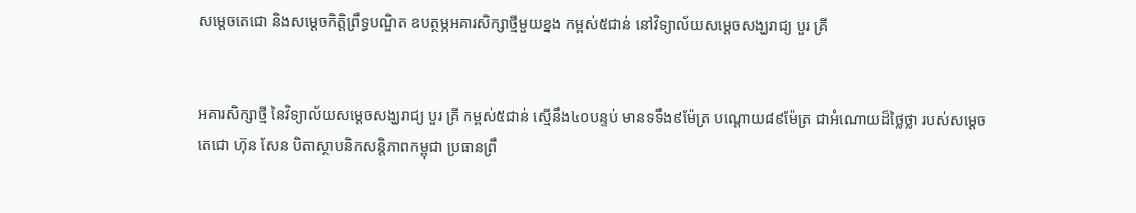សម្ដេចតេជោ និងសម្ដេចកិត្តិព្រឹទ្ធបណ្ឌិត ឧបត្ថម្ភអគារសិក្សាថ្មីមួយខ្នង កម្ពស់៥ជាន់ នៅវិទ្យាល័យសម្ដេចសង្ឃរាជ្យ បួរ គ្រី


អគារសិក្សាថ្មី នៃវិទ្យាល័យសម្ដេចសង្ឃរាជ្យ បួរ គ្រី កម្ពស់៥ជាន់ ស្មើនឹង៤០បន្ទប់ មានទទឹង៩ម៉ែត្រ បណ្ដោយ៨៩ម៉ែត្រ ជាអំណោយដ៏ថ្លៃថ្លា របស់សម្តេចតេជោ ហ៊ុន សែន បិតាស្ថាបនិកសន្តិភាពកម្ពុជា ប្រធានព្រឹ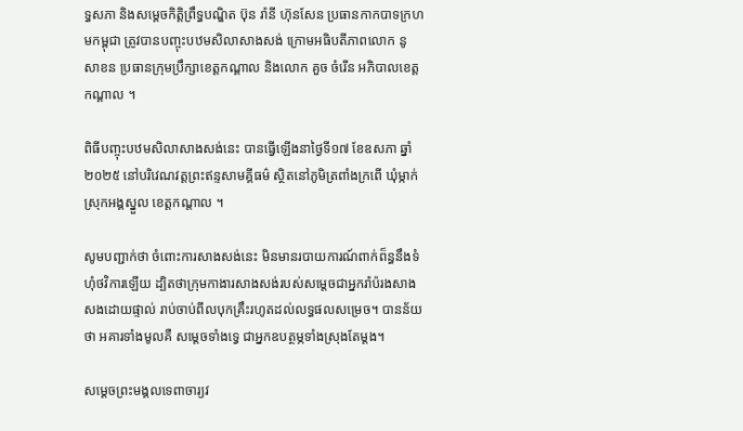ទ្ធសភា និងសម្តេចកិត្តិព្រឹទ្ធបណ្ឌិត ប៊ុន រ៉ានី ហ៊ុនសែន ប្រធានកាកបាទក្រហមកម្ពុជា ត្រូវបានបញ្ចុះបឋមសិលាសាងសង់ ក្រោមអធិបតីភាពលោក នូ សាខន ប្រធានក្រុមប្រឹក្សាខេត្តកណ្តាល និងលោក គួច ចំរើន អភិបាលខេត្តកណ្ដាល ។

ពិធីបញ្ចុះបឋមសិលាសាងសង់នេះ បានធ្វើឡើងនាថ្ងៃទី១៧ ខែឧសភា ឆ្នាំ២០២៥ នៅបរិវេណវត្តព្រះឥន្ទសាមគ្គីធម៌ ស្ថិតនៅភូមិត្រពាំងក្រពើ ឃុំម្កាក់ ស្រុកអង្គស្នួល ខេត្តកណ្តាល ។

សូមបញ្ជាក់ថា ចំពោះការសាងសង់នេះ មិនមានរបាយការណ៍ពាក់ព៏ន្ធនឹងទំហុំថវិការឡើយ ដ្បិតថាក្រុមកាងារសាងសង់របស់សម្ដេចជាអ្នករ៉ាប៉រងសាងសងដោយផ្ទាល់ រាប់ចាប់ពីលបុកគ្រឹះរហូតដល់លទ្ធផលសម្រេច។ បានន័យថា អគារទាំងមូលគឺ សម្ដេចទាំងទ្វេ ជាអ្នកឧបត្ថម្ភទាំងស្រុងតែម្ដង។

សម្ដេចព្រះមង្គលទេពាចារ្យវ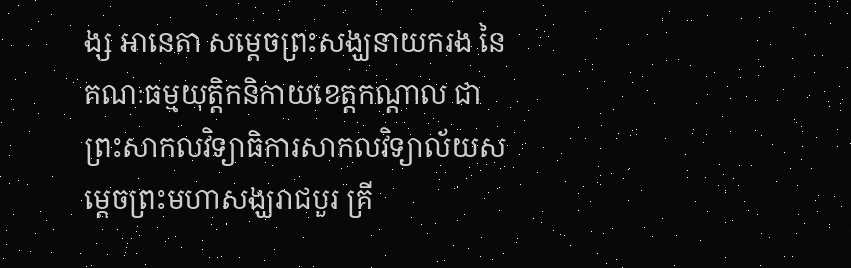ង្ស អានេតា សម្ដេចព្រះសង្ឃនាយករង នៃគណៈធម្មយុត្តិកនិកាយខេត្តកណ្ដាល ជាព្រះសាកលវិទ្យាធិការសាកលវិទ្យាល័យសម្ដេចព្រះមហាសង្ឃរាជបួរ គ្រី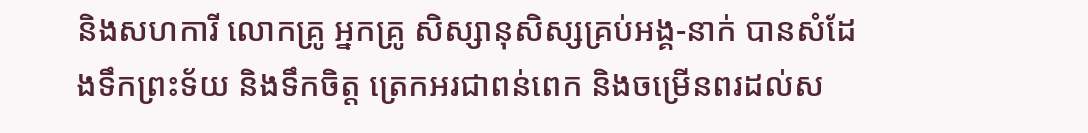និងសហការី លោកគ្រូ អ្នកគ្រូ សិស្សានុសិស្សគ្រប់អង្គ-នាក់ បានសំដែងទឹកព្រះទ័យ និងទឹកចិត្ត ត្រេកអរជាពន់ពេក និងចម្រើនពរដល់ស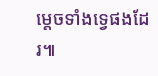ម្ដេចទាំងទ្វេផងដែរ៕